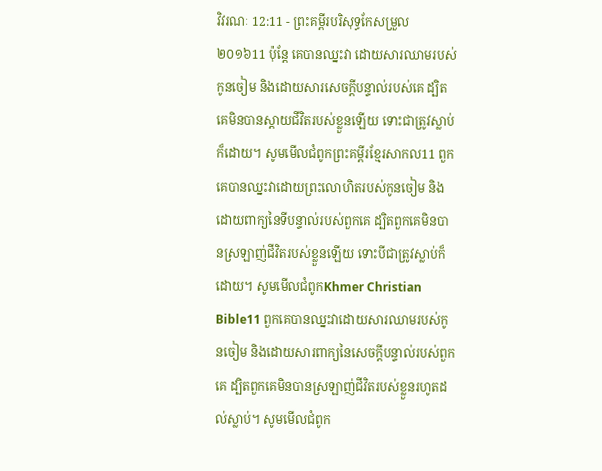វិវរណៈ 12:11 - ព្រះគម្ពីរបរិសុទ្ធកែសម្រួល ២០១៦11 ប៉ុន្តែ គេបានឈ្នះវា ដោយសារឈាមរបស់កូនចៀម និងដោយសារសេចក្ដីបន្ទាល់របស់គេ ដ្បិតគេមិនបានស្តាយជីវិតរបស់ខ្លួនឡើយ ទោះជាត្រូវស្លាប់ក៏ដោយ។ សូមមើលជំពូកព្រះគម្ពីរខ្មែរសាកល11 ពួកគេបានឈ្នះវាដោយព្រះលោហិតរបស់កូនចៀម និងដោយពាក្យនៃទីបន្ទាល់របស់ពួកគេ ដ្បិតពួកគេមិនបានស្រឡាញ់ជីវិតរបស់ខ្លួនឡើយ ទោះបីជាត្រូវស្លាប់ក៏ដោយ។ សូមមើលជំពូកKhmer Christian Bible11 ពួកគេបានឈ្នះវាដោយសារឈាមរបស់កូនចៀម និងដោយសារពាក្យនៃសេចក្ដីបន្ទាល់របស់ពួកគេ ដ្បិតពួកគេមិនបានស្រឡាញ់ជីវិតរបស់ខ្លួនរហូតដល់ស្លាប់។ សូមមើលជំពូក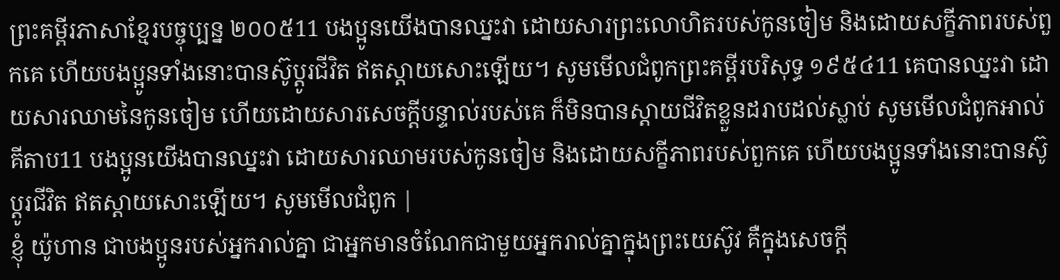ព្រះគម្ពីរភាសាខ្មែរបច្ចុប្បន្ន ២០០៥11 បងប្អូនយើងបានឈ្នះវា ដោយសារព្រះលោហិតរបស់កូនចៀម និងដោយសក្ខីភាពរបស់ពួកគេ ហើយបងប្អូនទាំងនោះបានស៊ូប្ដូរជីវិត ឥតស្ដាយសោះឡើយ។ សូមមើលជំពូកព្រះគម្ពីរបរិសុទ្ធ ១៩៥៤11 គេបានឈ្នះវា ដោយសារឈាមនៃកូនចៀម ហើយដោយសារសេចក្ដីបន្ទាល់របស់គេ ក៏មិនបានស្តាយជីវិតខ្លួនដរាបដល់ស្លាប់ សូមមើលជំពូកអាល់គីតាប11 បងប្អូនយើងបានឈ្នះវា ដោយសារឈាមរបស់កូនចៀម និងដោយសក្ខីភាពរបស់ពួកគេ ហើយបងប្អូនទាំងនោះបានស៊ូប្ដូរជីវិត ឥតស្ដាយសោះឡើយ។ សូមមើលជំពូក |
ខ្ញុំ យ៉ូហាន ជាបងប្អូនរបស់អ្នករាល់គ្នា ជាអ្នកមានចំណែកជាមួយអ្នករាល់គ្នាក្នុងព្រះយេស៊ូវ គឺក្នុងសេចក្តី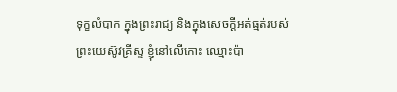ទុក្ខលំបាក ក្នុងព្រះរាជ្យ និងក្នុងសេចក្ដីអត់ធ្មត់របស់ព្រះយេស៊ូវគ្រីស្ទ ខ្ញុំនៅលើកោះ ឈ្មោះប៉ា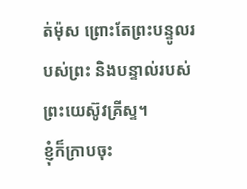ត់ម៉ុស ព្រោះតែព្រះបន្ទូលរបស់ព្រះ និងបន្ទាល់របស់ព្រះយេស៊ូវគ្រីស្ទ។
ខ្ញុំក៏ក្រាបចុះ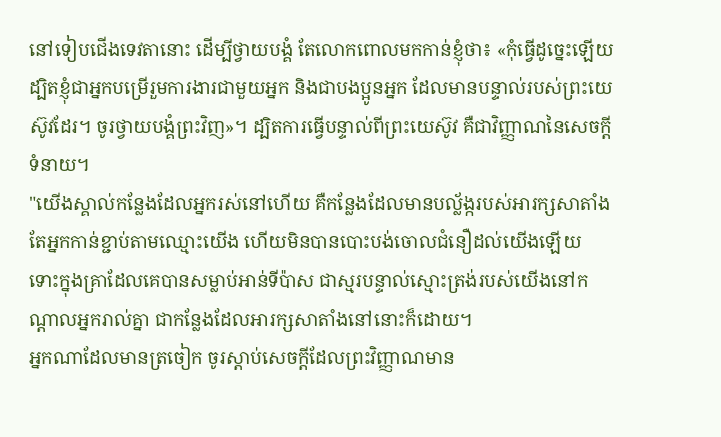នៅទៀបជើងទេវតានោះ ដើម្បីថ្វាយបង្គំ តែលោកពោលមកកាន់ខ្ញុំថា៖ «កុំធ្វើដូច្នេះឡើយ ដ្បិតខ្ញុំជាអ្នកបម្រើរួមការងារជាមួយអ្នក និងជាបងប្អូនអ្នក ដែលមានបន្ទាល់របស់ព្រះយេស៊ូវដែរ។ ចូរថ្វាយបង្គំព្រះវិញ»។ ដ្បិតការធ្វើបន្ទាល់ពីព្រះយេស៊ូវ គឺជាវិញ្ញាណនៃសេចក្ដីទំនាយ។
"យើងស្គាល់កន្លែងដែលអ្នករស់នៅហើយ គឺកន្លែងដែលមានបល្ល័ង្ករបស់អារក្សសាតាំង តែអ្នកកាន់ខ្ជាប់តាមឈ្មោះយើង ហើយមិនបានបោះបង់ចោលជំនឿដល់យើងឡើយ ទោះក្នុងគ្រាដែលគេបានសម្លាប់អាន់ទីប៉ាស ជាស្មរបន្ទាល់ស្មោះត្រង់របស់យើងនៅកណ្ដាលអ្នករាល់គ្នា ជាកន្លែងដែលអារក្សសាតាំងនៅនោះក៏ដោយ។
អ្នកណាដែលមានត្រចៀក ចូរស្តាប់សេចក្ដីដែលព្រះវិញ្ញាណមាន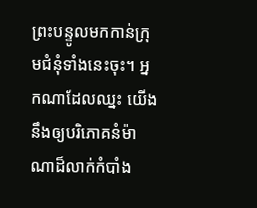ព្រះបន្ទូលមកកាន់ក្រុមជំនុំទាំងនេះចុះ។ អ្នកណាដែលឈ្នះ យើងនឹងឲ្យបរិភោគនំម៉ាណាដ៏លាក់កំបាំង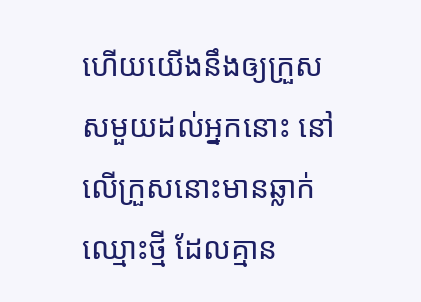ហើយយើងនឹងឲ្យក្រួសសមួយដល់អ្នកនោះ នៅលើក្រួសនោះមានឆ្លាក់ឈ្មោះថ្មី ដែលគ្មាន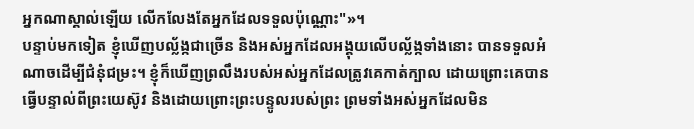អ្នកណាស្គាល់ឡើយ លើកលែងតែអ្នកដែលទទួលប៉ុណ្ណោះ"»។
បន្ទាប់មកទៀត ខ្ញុំឃើញបល្ល័ង្កជាច្រើន និងអស់អ្នកដែលអង្គុយលើបល្ល័ង្កទាំងនោះ បានទទួលអំណាចដើម្បីជំនុំជម្រះ។ ខ្ញុំក៏ឃើញព្រលឹងរបស់អស់អ្នកដែលត្រូវគេកាត់ក្បាល ដោយព្រោះគេបានធ្វើបន្ទាល់ពីព្រះយេស៊ូវ និងដោយព្រោះព្រះបន្ទូលរបស់ព្រះ ព្រមទាំងអស់អ្នកដែលមិន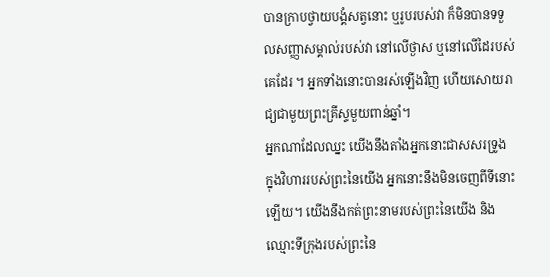បានក្រាបថ្វាយបង្គំសត្វនោះ ឬរូបរបស់វា ក៏មិនបានទទួលសញ្ញាសម្គាល់របស់វា នៅលើថ្ងាស ឬនៅលើដៃរបស់គេដែរ ។ អ្នកទាំងនោះបានរស់ឡើងវិញ ហើយសោយរាជ្យជាមួយព្រះគ្រីស្ទមួយពាន់ឆ្នាំ។
អ្នកណាដែលឈ្នះ យើងនឹងតាំងអ្នកនោះជាសសរទ្រូង ក្នុងវិហាររបស់ព្រះនៃយើង អ្នកនោះនឹងមិនចេញពីទីនោះឡើយ។ យើងនឹងកត់ព្រះនាមរបស់ព្រះនៃយើង និងឈ្មោះទីក្រុងរបស់ព្រះនៃ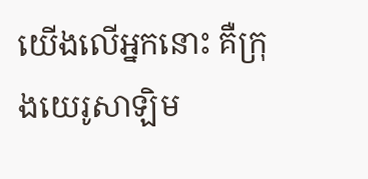យើងលើអ្នកនោះ គឺក្រុងយេរូសាឡិម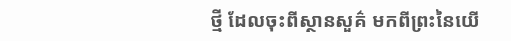ថ្មី ដែលចុះពីស្ថានសួគ៌ មកពីព្រះនៃយើ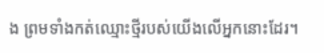ង ព្រមទាំងកត់ឈ្មោះថ្មីរបស់យើងលើអ្នកនោះដែរ។